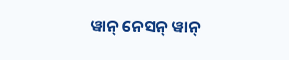ୱାନ୍ ନେସନ୍ ୱାନ୍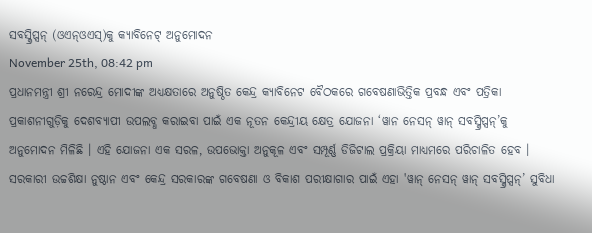ସବସ୍କ୍ରିପ୍ସନ୍ (ଓଏନ୍ଓଏସ୍)କୁ କ୍ୟାବିନେଟ୍ ଅନୁମୋଦନ
November 25th, 08:42 pm
ପ୍ରଧାନମନ୍ତ୍ରୀ ଶ୍ରୀ ନରେନ୍ଦ୍ର ମୋଦୀଙ୍କ ଅଧ୍ୟକ୍ଷତାରେ ଅନୁଷ୍ଠିତ କେନ୍ଦ୍ର କ୍ୟାବିନେଟ ବୈଠକରେ ଗବେଷଣାଭିତ୍ତିକ ପ୍ରବନ୍ଧ ଏବଂ ପତ୍ରିକା ପ୍ରକାଶନୀଗୁଡ଼ିକୁ ଦେଶବ୍ୟାପୀ ଉପଲବ୍ଧ କରାଇବା ପାଇଁ ଏକ ନୂତନ କେନ୍ଦ୍ରୀୟ କ୍ଷେତ୍ର ଯୋଜନା ‘ୱାନ ନେସନ୍ ୱାନ୍ ସବସ୍କ୍ରିପ୍ସନ୍’କୁ ଅନୁମୋଦନ ମିଳିଛି । ଏହି ଯୋଜନା ଏକ ସରଳ, ଉପଭୋକ୍ତା ଅନୁକୂଳ ଏବଂ ସମ୍ପୂର୍ଣ୍ଣ ଡିଜିଟାଲ ପ୍ରକ୍ରିୟା ମାଧ୍ୟମରେ ପରିଚାଳିତ ହେବ । ସରକାରୀ ଉଚ୍ଚଶିକ୍ଷା ନୁଷ୍ଠାନ ଏବଂ କେନ୍ଦ୍ର ସରକାରଙ୍କ ଗବେଷଣା ଓ ବିକାଶ ପରୀକ୍ଷାଗାର ପାଇଁ ଏହା 'ୱାନ୍ ନେସନ୍ ୱାନ୍ ସବସ୍କ୍ରିପ୍ସନ୍’ ସୁବିଧା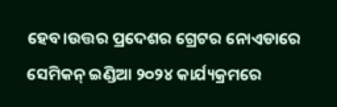ହେବ।ଉତ୍ତର ପ୍ରଦେଶର ଗ୍ରେଟର ନୋଏଡାରେ ସେମିକନ୍ ଇଣ୍ଡିଆ ୨୦୨୪ କାର୍ଯ୍ୟକ୍ରମରେ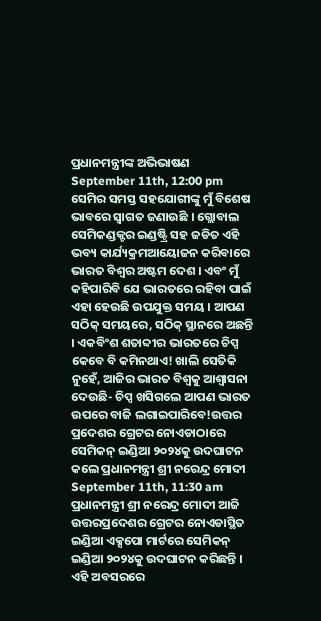ପ୍ରଧାନମନ୍ତ୍ରୀଙ୍କ ଅଭିଭାଷଣ
September 11th, 12:00 pm
ସେମିର ସମସ୍ତ ସହଯୋଗୀଙ୍କୁ ମୁଁ ବିଶେଷ ଭାବରେ ସ୍ୱାଗତ ଜଣାଉଛି । ଗ୍ଲୋବାଲ ସେମିକଣ୍ଡକ୍ଟର ଇଣ୍ଡଷ୍ଟ୍ରି ସହ ଜଡିତ ଏହି ଭବ୍ୟ କାର୍ଯ୍ୟକ୍ରମଆୟୋଜନ କରିବାରେ ଭାରତ ବିଶ୍ୱର ଅଷ୍ଟମ ଦେଶ । ଏବଂ ମୁଁ କହିପାରିବି ଯେ ଭାରତରେ ରହିବା ପାଇଁ ଏହା ହେଉଛି ଉପଯୁକ୍ତ ସମୟ । ଆପଣ ସଠିକ୍ ସମୟରେ, ସଠିକ୍ ସ୍ଥାନରେ ଅଛନ୍ତି । ଏକବିଂଶ ଶତାବ୍ଦୀର ଭାରତରେ ଚିପ୍ସ କେବେ ବି କମିନଥାଏ! ଖାଲି ସେତିକି ନୁହେଁ, ଆଜିର ଭାରତ ବିଶ୍ୱକୁ ଆଶ୍ୱାସନା ଦେଉଛି- ଚିପ୍ସ ଖସିଗଲେ ଆପଣ ଭାରତ ଉପରେ ବାଜି ଲଗାଇପାରିବେ!ଉତ୍ତର ପ୍ରଦେଶର ଗ୍ରେଟର ନୋଏଡାଠାରେ ସେମିକନ୍ ଇଣ୍ଡିଆ ୨୦୨୪କୁ ଉଦଘାଟନ କଲେ ପ୍ରଧାନମନ୍ତ୍ରୀ ଶ୍ରୀ ନରେନ୍ଦ୍ର ମୋଦୀ
September 11th, 11:30 am
ପ୍ରଧାନମନ୍ତ୍ରୀ ଶ୍ରୀ ନରେନ୍ଦ୍ର ମୋଦୀ ଆଜି ଉତ୍ତରପ୍ରଦେଶର ଗ୍ରେଟର ନୋଏଡାସ୍ଥିତ ଇଣ୍ଡିଆ ଏକ୍ସପୋ ମାର୍ଟରେ ସେମିକନ୍ ଇଣ୍ଡିଆ ୨୦୨୪କୁ ଉଦଘାଟନ କରିଛନ୍ତି । ଏହି ଅବସରରେ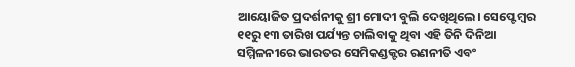ଆୟୋଜିତ ପ୍ରଦର୍ଶନୀକୁ ଶ୍ରୀ ମୋଦୀ ବୁଲି ଦେଖିଥିଲେ। ସେପ୍ଟେମ୍ବର ୧୧ରୁ ୧୩ ତାରିଖ ପର୍ଯ୍ୟନ୍ତ ଚାଲିବାକୁ ଥିବା ଏହି ତିନି ଦିନିଆ ସମ୍ମିଳନୀରେ ଭାରତର ସେମିକଣ୍ଡକ୍ଟର ରଣନୀତି ଏବଂ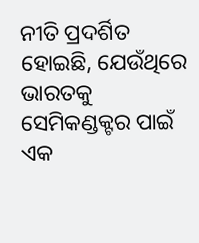ନୀତି ପ୍ରଦର୍ଶିତ ହୋଇଛି, ଯେଉଁଥିରେ ଭାରତକୁ ସେମିକଣ୍ଡକ୍ଟର ପାଇଁ ଏକ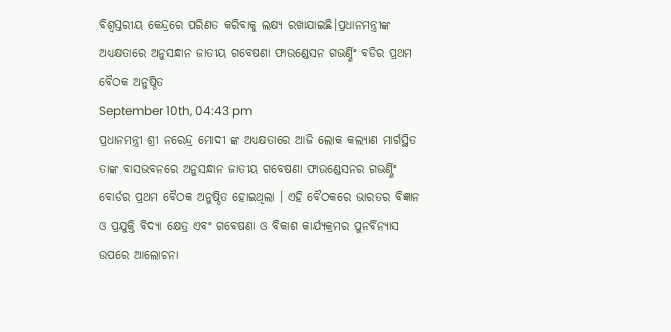ବିଶ୍ୱସ୍ତରୀୟ କେନ୍ଦ୍ରରେ ପରିଣତ କରିବାକୁ ଲକ୍ଷ୍ୟ ରଖାଯାଇଛି।ପ୍ରଧାନମନ୍ତ୍ରୀଙ୍କ ଅଧ୍ୟକ୍ଷତାରେ ଅନୁସନ୍ଧାନ ଜାତୀୟ ଗବେଷଣା ଫାଉଣ୍ଡେସନ ଗଭର୍ଣ୍ଣିଂ ବଡିର ପ୍ରଥମ ବୈଠକ ଅନୁଷ୍ଠିତ
September 10th, 04:43 pm
ପ୍ରଧାନମନ୍ତ୍ରୀ ଶ୍ରୀ ନରେନ୍ଦ୍ର ମୋଦୀ ଙ୍କ ଅଧ୍ୟକ୍ଷତାରେ ଆଜି ଲୋକ କଲ୍ୟାଣ ମାର୍ଗସ୍ଥିତ ତାଙ୍କ ବାସଭବନରେ ଅନୁସନ୍ଧାନ ଜାତୀୟ ଗବେଷଣା ଫାଉଣ୍ଡେସନର ଗଭର୍ଣ୍ଣିଂ ବୋର୍ଡର ପ୍ରଥମ ବୈଠକ ଅନୁଷ୍ଠିତ ହୋଇଥିଲା । ଏହି ବୈଠକରେ ଭାରତର ବିଜ୍ଞାନ ଓ ପ୍ରଯୁକ୍ତି ବିଦ୍ୟା କ୍ଷେତ୍ର ଏବଂ ଗବେଷଣା ଓ ବିକାଶ କାର୍ଯ୍ୟକ୍ରମର ପୁନର୍ବିନ୍ୟାସ ଉପରେ ଆଲୋଚନା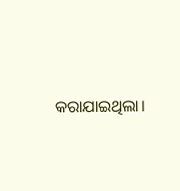କରାଯାଇଥିଲା।